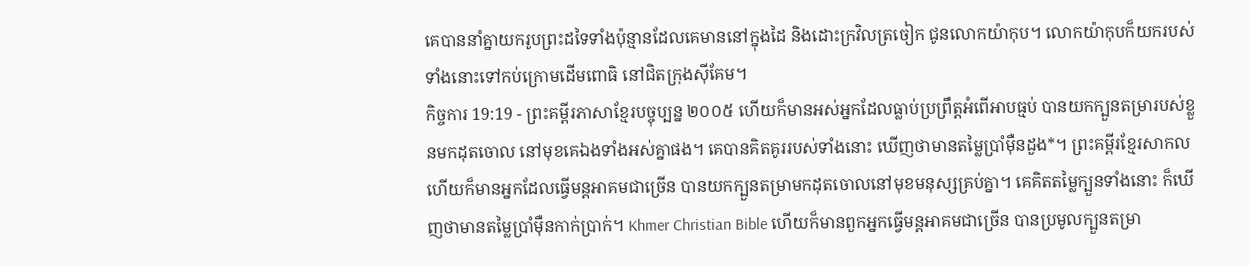គេបាននាំគ្នាយករូបព្រះដទៃទាំងប៉ុន្មានដែលគេមាននៅក្នុងដៃ និងដោះក្រវិលត្រចៀក ជូនលោកយ៉ាកុប។ លោកយ៉ាកុបក៏យករបស់ទាំងនោះទៅកប់ក្រោមដើមពោធិ នៅជិតក្រុងស៊ីគែម។
កិច្ចការ 19:19 - ព្រះគម្ពីរភាសាខ្មែរបច្ចុប្បន្ន ២០០៥ ហើយក៏មានអស់អ្នកដែលធ្លាប់ប្រព្រឹត្តអំពើអាបធ្មប់ បានយកក្បួនតម្រារបស់ខ្លួនមកដុតចោល នៅមុខគេឯងទាំងអស់គ្នាផង។ គេបានគិតគូររបស់ទាំងនោះ ឃើញថាមានតម្លៃប្រាំម៉ឺនដួង*។ ព្រះគម្ពីរខ្មែរសាកល ហើយក៏មានអ្នកដែលធ្វើមន្តអាគមជាច្រើន បានយកក្បួនតម្រាមកដុតចោលនៅមុខមនុស្សគ្រប់គ្នា។ គេគិតតម្លៃក្បួនទាំងនោះ ក៏ឃើញថាមានតម្លៃប្រាំម៉ឺនកាក់ប្រាក់។ Khmer Christian Bible ហើយក៏មានពួកអ្នកធ្វើមន្ដអាគមជាច្រើន បានប្រមូលក្បួនតម្រា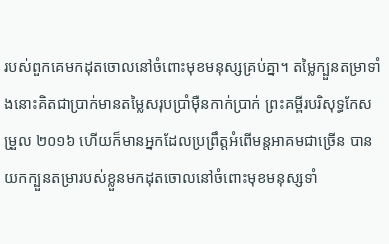របស់ពួកគេមកដុតចោលនៅចំពោះមុខមនុស្សគ្រប់គ្នា។ តម្លៃក្បួនតម្រាទាំងនោះគិតជាប្រាក់មានតម្លៃសរុបប្រាំម៉ឺនកាក់ប្រាក់ ព្រះគម្ពីរបរិសុទ្ធកែសម្រួល ២០១៦ ហើយក៏មានអ្នកដែលប្រព្រឹត្តអំពើមន្តអាគមជាច្រើន បានយកក្បួនតម្រារបស់ខ្លួនមកដុតចោលនៅចំពោះមុខមនុស្សទាំ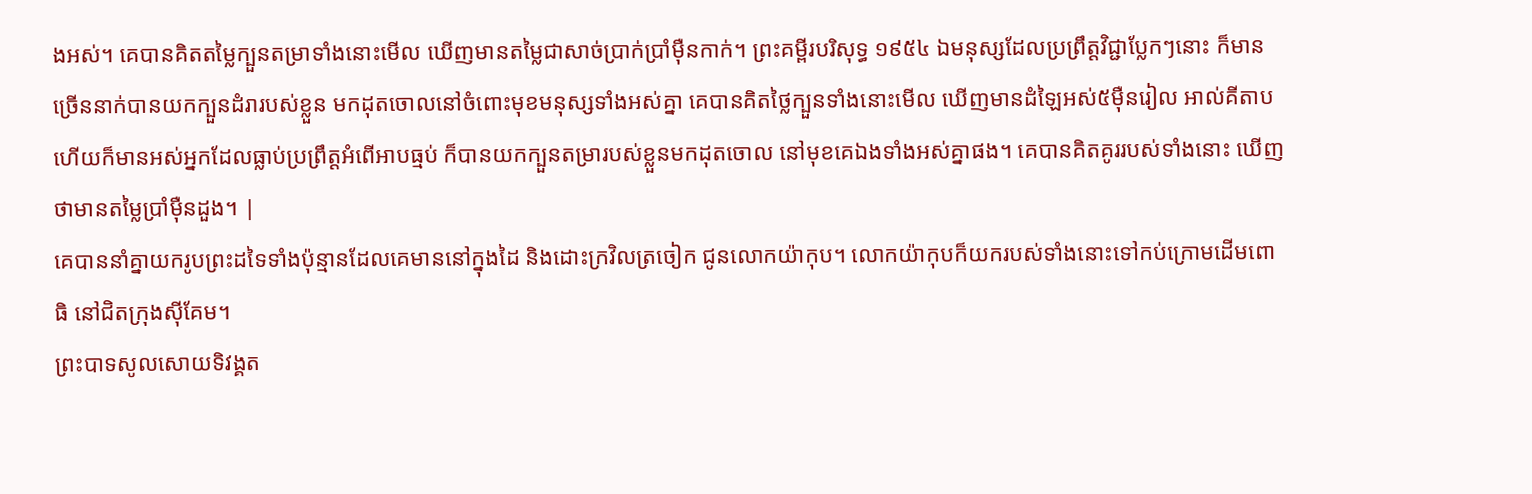ងអស់។ គេបានគិតតម្លៃក្បួនតម្រាទាំងនោះមើល ឃើញមានតម្លៃជាសាច់ប្រាក់ប្រាំម៉ឺនកាក់។ ព្រះគម្ពីរបរិសុទ្ធ ១៩៥៤ ឯមនុស្សដែលប្រព្រឹត្តវិជ្ជាប្លែកៗនោះ ក៏មានច្រើននាក់បានយកក្បួនដំរារបស់ខ្លួន មកដុតចោលនៅចំពោះមុខមនុស្សទាំងអស់គ្នា គេបានគិតថ្លៃក្បួនទាំងនោះមើល ឃើញមានដំឡៃអស់៥ម៉ឺនរៀល អាល់គីតាប ហើយក៏មានអស់អ្នកដែលធ្លាប់ប្រព្រឹត្ដអំពើអាបធ្មប់ ក៏បានយកក្បួនតម្រារបស់ខ្លួនមកដុតចោល នៅមុខគេឯងទាំងអស់គ្នាផង។ គេបានគិតគូររបស់ទាំងនោះ ឃើញថាមានតម្លៃប្រាំម៉ឺនដួង។ |
គេបាននាំគ្នាយករូបព្រះដទៃទាំងប៉ុន្មានដែលគេមាននៅក្នុងដៃ និងដោះក្រវិលត្រចៀក ជូនលោកយ៉ាកុប។ លោកយ៉ាកុបក៏យករបស់ទាំងនោះទៅកប់ក្រោមដើមពោធិ នៅជិតក្រុងស៊ីគែម។
ព្រះបាទសូលសោយទិវង្គត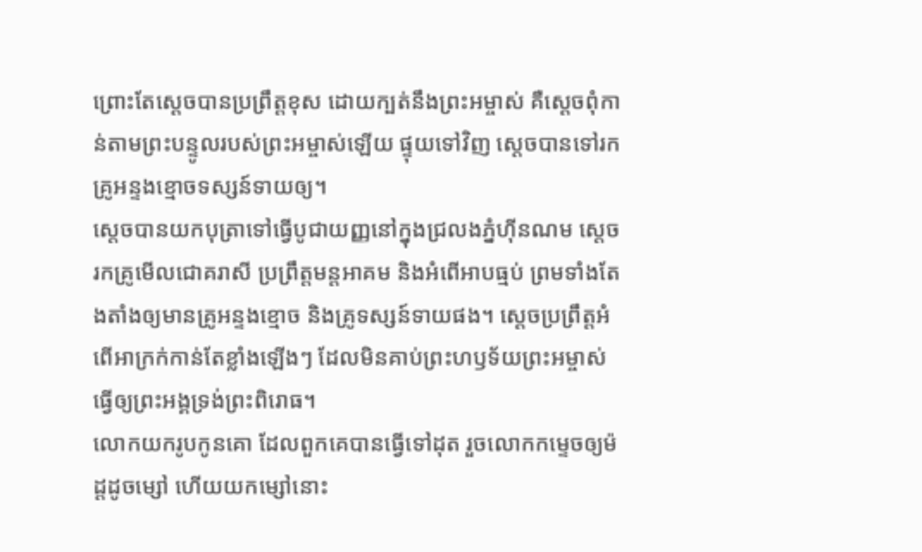ព្រោះតែស្ដេចបានប្រព្រឹត្តខុស ដោយក្បត់នឹងព្រះអម្ចាស់ គឺស្ដេចពុំកាន់តាមព្រះបន្ទូលរបស់ព្រះអម្ចាស់ឡើយ ផ្ទុយទៅវិញ ស្ដេចបានទៅរកគ្រូអន្ទងខ្មោចទស្សន៍ទាយឲ្យ។
ស្ដេចបានយកបុត្រាទៅធ្វើបូជាយញ្ញនៅក្នុងជ្រលងភ្នំហ៊ីនណម ស្ដេចរកគ្រូមើលជោគរាសី ប្រព្រឹត្តមន្តអាគម និងអំពើអាបធ្មប់ ព្រមទាំងតែងតាំងឲ្យមានគ្រូអន្ទងខ្មោច និងគ្រូទស្សន៍ទាយផង។ ស្ដេចប្រព្រឹត្តអំពើអាក្រក់កាន់តែខ្លាំងឡើងៗ ដែលមិនគាប់ព្រះហឫទ័យព្រះអម្ចាស់ ធ្វើឲ្យព្រះអង្គទ្រង់ព្រះពិរោធ។
លោកយករូបកូនគោ ដែលពួកគេបានធ្វើទៅដុត រួចលោកកម្ទេចឲ្យម៉ដ្ដដូចម្សៅ ហើយយកម្សៅនោះ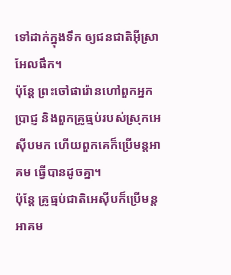ទៅដាក់ក្នុងទឹក ឲ្យជនជាតិអ៊ីស្រាអែលផឹក។
ប៉ុន្តែ ព្រះចៅផារ៉ោនហៅពួកអ្នកប្រាជ្ញ និងពួកគ្រូធ្មប់របស់ស្រុកអេស៊ីបមក ហើយពួកគេក៏ប្រើមន្តអាគម ធ្វើបានដូចគ្នា។
ប៉ុន្តែ គ្រូធ្មប់ជាតិអេស៊ីបក៏ប្រើមន្តអាគម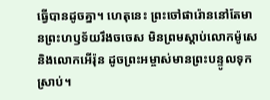ធ្វើបានដូចគ្នា។ ហេតុនេះ ព្រះចៅផារ៉ោននៅតែមានព្រះហឫទ័យរឹងចចេស មិនព្រមស្ដាប់លោកម៉ូសេ និងលោកអើរ៉ុន ដូចព្រះអម្ចាស់មានព្រះបន្ទូលទុកស្រាប់។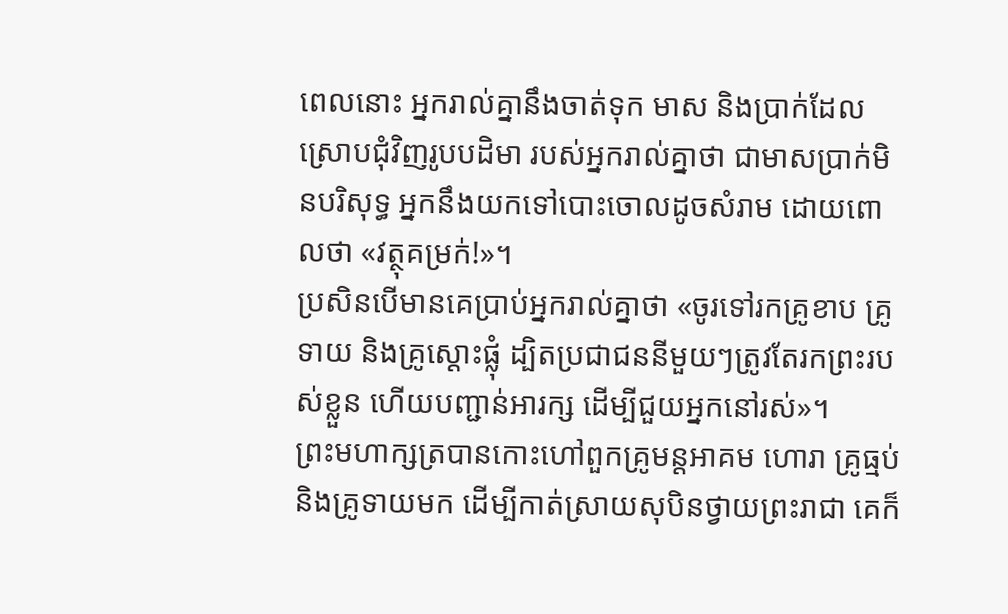ពេលនោះ អ្នករាល់គ្នានឹងចាត់ទុក មាស និងប្រាក់ដែលស្រោបជុំវិញរូបបដិមា របស់អ្នករាល់គ្នាថា ជាមាសប្រាក់មិនបរិសុទ្ធ អ្នកនឹងយកទៅបោះចោលដូចសំរាម ដោយពោលថា «វត្ថុគម្រក់!»។
ប្រសិនបើមានគេប្រាប់អ្នករាល់គ្នាថា «ចូរទៅរកគ្រូខាប គ្រូទាយ និងគ្រូស្ដោះផ្លុំ ដ្បិតប្រជាជននីមួយៗត្រូវតែរកព្រះរបស់ខ្លួន ហើយបញ្ជាន់អារក្ស ដើម្បីជួយអ្នកនៅរស់»។
ព្រះមហាក្សត្របានកោះហៅពួកគ្រូមន្តអាគម ហោរា គ្រូធ្មប់ និងគ្រូទាយមក ដើម្បីកាត់ស្រាយសុបិនថ្វាយព្រះរាជា គេក៏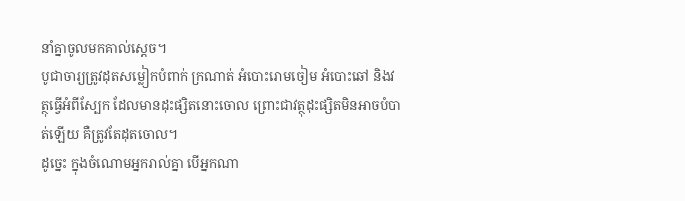នាំគ្នាចូលមកគាល់ស្ដេច។
បូជាចារ្យត្រូវដុតសម្លៀកបំពាក់ ក្រណាត់ អំបោះរោមចៀម អំបោះឆៅ និងវត្ថុធ្វើអំពីស្បែក ដែលមានដុះផ្សិតនោះចោល ព្រោះជាវត្ថុដុះផ្សិតមិនអាចបំបាត់ឡើយ គឺត្រូវតែដុតចោល។
ដូច្នេះ ក្នុងចំណោមអ្នករាល់គ្នា បើអ្នកណា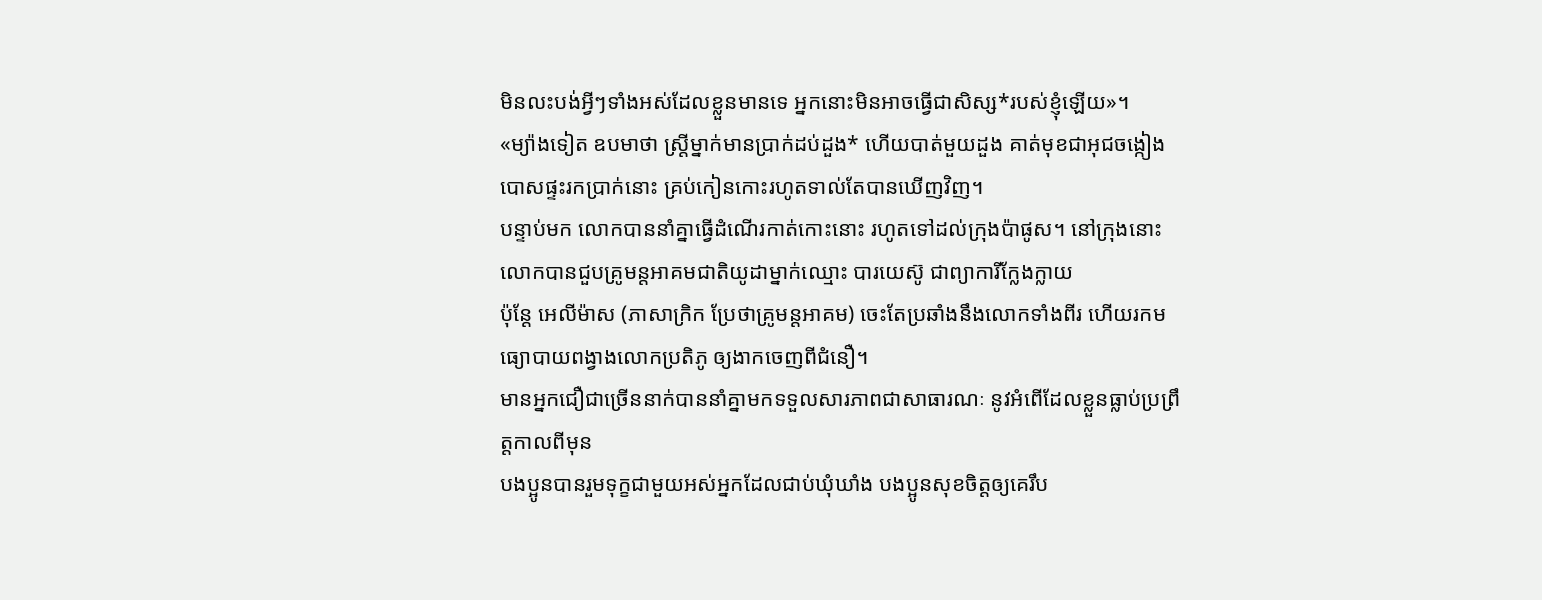មិនលះបង់អ្វីៗទាំងអស់ដែលខ្លួនមានទេ អ្នកនោះមិនអាចធ្វើជាសិស្ស*របស់ខ្ញុំឡើយ»។
«ម្យ៉ាងទៀត ឧបមាថា ស្ត្រីម្នាក់មានប្រាក់ដប់ដួង* ហើយបាត់មួយដួង គាត់មុខជាអុជចង្កៀង បោសផ្ទះរកប្រាក់នោះ គ្រប់កៀនកោះរហូតទាល់តែបានឃើញវិញ។
បន្ទាប់មក លោកបាននាំគ្នាធ្វើដំណើរកាត់កោះនោះ រហូតទៅដល់ក្រុងប៉ាផូស។ នៅក្រុងនោះ លោកបានជួបគ្រូមន្តអាគមជាតិយូដាម្នាក់ឈ្មោះ បារយេស៊ូ ជាព្យាការីក្លែងក្លាយ
ប៉ុន្តែ អេលីម៉ាស (ភាសាក្រិក ប្រែថាគ្រូមន្តអាគម) ចេះតែប្រឆាំងនឹងលោកទាំងពីរ ហើយរកមធ្យោបាយពង្វាងលោកប្រតិភូ ឲ្យងាកចេញពីជំនឿ។
មានអ្នកជឿជាច្រើននាក់បាននាំគ្នាមកទទួលសារភាពជាសាធារណៈ នូវអំពើដែលខ្លួនធ្លាប់ប្រព្រឹត្តកាលពីមុន
បងប្អូនបានរួមទុក្ខជាមួយអស់អ្នកដែលជាប់ឃុំឃាំង បងប្អូនសុខចិត្តឲ្យគេរឹប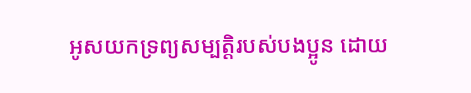អូសយកទ្រព្យសម្បត្តិរបស់បងប្អូន ដោយ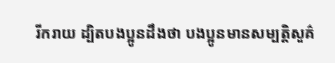រីករាយ ដ្បិតបងប្អូនដឹងថា បងប្អូនមានសម្បត្តិសួគ៌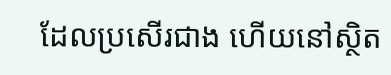ដែលប្រសើរជាង ហើយនៅស្ថិត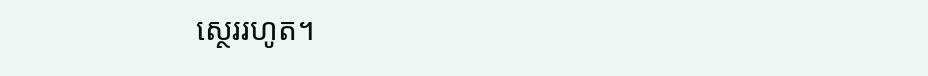ស្ថេររហូត។